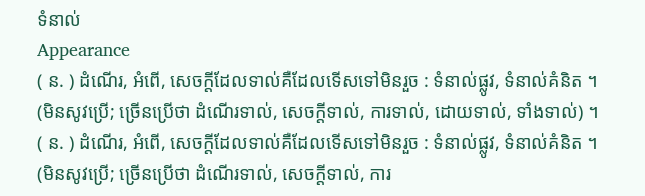ទំនាល់
Appearance
( ន. ) ដំណើរ, អំពើ, សេចក្ដីដែលទាល់គឺដែលទើសទៅមិនរួច : ទំនាល់ផ្លូវ, ទំនាល់គំនិត ។ (មិនសូវប្រើ; ច្រើនប្រើថា ដំណើរទាល់, សេចក្ដីទាល់, ការទាល់, ដោយទាល់, ទាំងទាល់) ។
( ន. ) ដំណើរ, អំពើ, សេចក្ដីដែលទាល់គឺដែលទើសទៅមិនរួច : ទំនាល់ផ្លូវ, ទំនាល់គំនិត ។ (មិនសូវប្រើ; ច្រើនប្រើថា ដំណើរទាល់, សេចក្ដីទាល់, ការ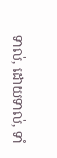ទាល់, ដោយទាល់, ទាំ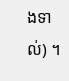ងទាល់) ។